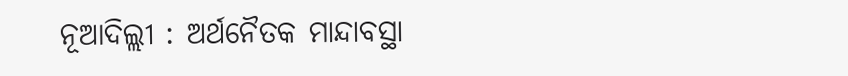ନୂଆଦିଲ୍ଲୀ : ଅର୍ଥନୈତକ ମାନ୍ଦାବସ୍ଥା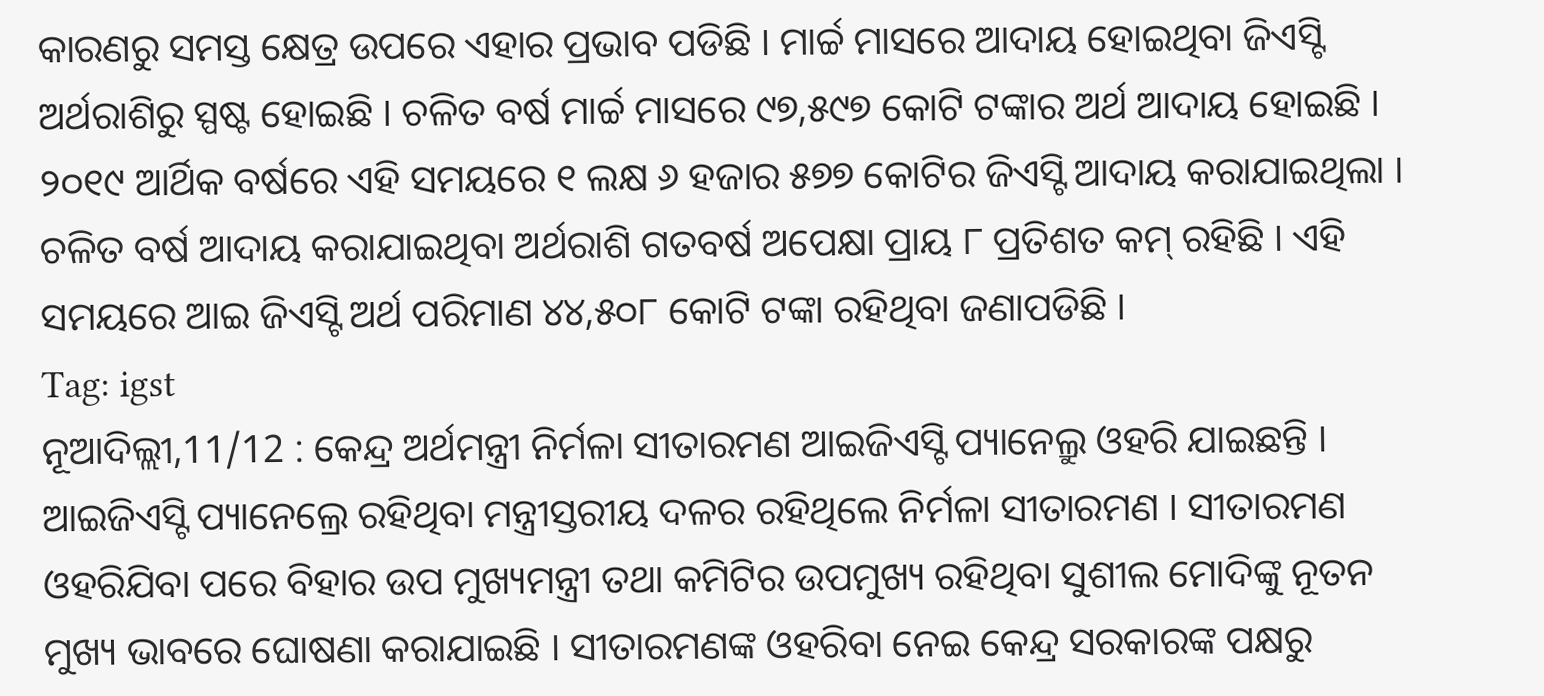କାରଣରୁ ସମସ୍ତ କ୍ଷେତ୍ର ଉପରେ ଏହାର ପ୍ରଭାବ ପଡିଛି । ମାର୍ଚ୍ଚ ମାସରେ ଆଦାୟ ହୋଇଥିବା ଜିଏସ୍ଟି ଅର୍ଥରାଶିରୁ ସ୍ପଷ୍ଟ ହୋଇଛି । ଚଳିତ ବର୍ଷ ମାର୍ଚ୍ଚ ମାସରେ ୯୭,୫୯୭ କୋଟି ଟଙ୍କାର ଅର୍ଥ ଆଦାୟ ହୋଇଛି । ୨୦୧୯ ଆର୍ଥିକ ବର୍ଷରେ ଏହି ସମୟରେ ୧ ଲକ୍ଷ ୬ ହଜାର ୫୭୭ କୋଟିର ଜିଏସ୍ଟି ଆଦାୟ କରାଯାଇଥିଲା । ଚଳିତ ବର୍ଷ ଆଦାୟ କରାଯାଇଥିବା ଅର୍ଥରାଶି ଗତବର୍ଷ ଅପେକ୍ଷା ପ୍ରାୟ ୮ ପ୍ରତିଶତ କମ୍ ରହିଛି । ଏହି ସମୟରେ ଆଇ ଜିଏସ୍ଟି ଅର୍ଥ ପରିମାଣ ୪୪,୫୦୮ କୋଟି ଟଙ୍କା ରହିଥିବା ଜଣାପଡିଛି ।
Tag: igst
ନୂଆଦିଲ୍ଲୀ,11/12 : କେନ୍ଦ୍ର ଅର୍ଥମନ୍ତ୍ରୀ ନିର୍ମଳା ସୀତାରମଣ ଆଇଜିଏସ୍ଟି ପ୍ୟାନେଲ୍ରୁ ଓହରି ଯାଇଛନ୍ତି । ଆଇଜିଏସ୍ଟି ପ୍ୟାନେଲ୍ରେ ରହିଥିବା ମନ୍ତ୍ରୀସ୍ତରୀୟ ଦଳର ରହିଥିଲେ ନିର୍ମଳା ସୀତାରମଣ । ସୀତାରମଣ ଓହରିଯିବା ପରେ ବିହାର ଉପ ମୁଖ୍ୟମନ୍ତ୍ରୀ ତଥା କମିଟିର ଉପମୁଖ୍ୟ ରହିଥିବା ସୁଶୀଲ ମୋଦିଙ୍କୁ ନୂତନ ମୁଖ୍ୟ ଭାବରେ ଘୋଷଣା କରାଯାଇଛି । ସୀତାରମଣଙ୍କ ଓହରିବା ନେଇ କେନ୍ଦ୍ର ସରକାରଙ୍କ ପକ୍ଷରୁ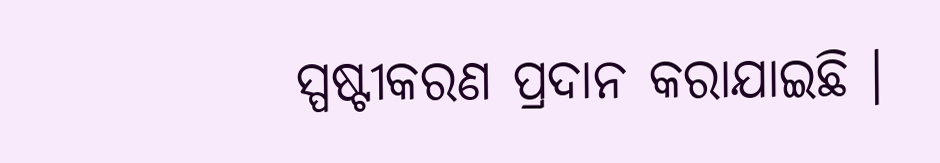ସ୍ପଷ୍ଟୀକରଣ ପ୍ରଦାନ କରାଯାଇଛି ।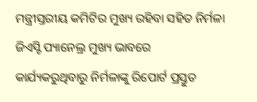ମନ୍ତ୍ରୀସ୍ତରୀୟ କମିଟିର ମୁଖ୍ୟ ରହିବା ସହିତ ନିର୍ମଳା ଜିଏସ୍ଟି ପ୍ୟାନେଲ୍ର ମୁଖ୍ୟ ଭାବରେ କାର୍ଯ୍ୟକରୁଥିବାରୁ ନିର୍ମଳାଙ୍କୁ ରିପୋର୍ଟ ପ୍ରସ୍ତୁତ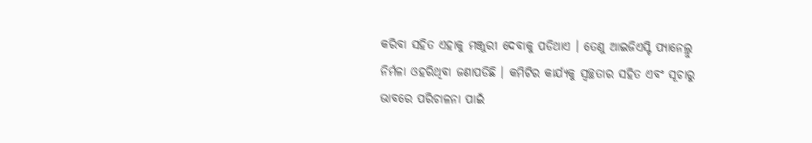କରିବା ସହିତ ଏହାକୁ ମଞ୍ଜୁରୀ ଦେବାକୁ ପଡିଥାଏ । ତେଣୁ ଆଇଜିଏସ୍ଟି ପ୍ୟାନେଲ୍ରୁ ନିର୍ମଳା ଓହରିଥିବା ଜଣାପଡିଛି । କମିଟିର କାର୍ଯ୍ୟକୁ ସ୍ବଚ୍ଛତାର ସହିତ ଏବଂ ସୂଚାରୁ ଭାବରେ ପରିଚାଳନା ପାଇଁ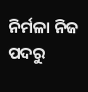ନିର୍ମଳା ନିଜ ପଦରୁ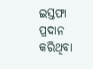ଇସ୍ତଫା ପ୍ରଦାନ କରିଥିବା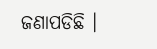ଜଣାପଡିଛି ।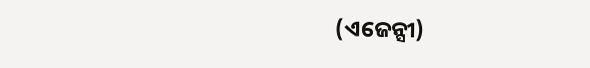(ଏଜେନ୍ସୀ)